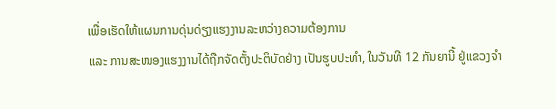ເພື່ອເຮັດໃຫ້ແຜນການດຸ່ນດ່ຽງແຮງງານລະຫວ່າງຄວາມຕ້ອງການ
ແລະ ການສະໜອງແຮງງານໄດ້ຖືກຈັດຕັ້ງປະຕິບັດຢ່າງ ເປັນຮູບປະທຳ, ໃນວັນທີ 12 ກັນຍານີ້ ຢູ່ແຂວງຈຳ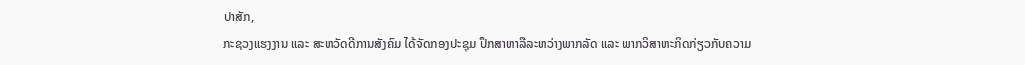ປາສັກ,
ກະຊວງແຮງງານ ແລະ ສະຫວັດດີການສັງຄົມ ໄດ້ຈັດກອງປະຊຸມ ປຶກສາຫາລືລະຫວ່າງພາກລັດ ແລະ ພາກວິສາຫະກິດກ່ຽວກັບຄວາມ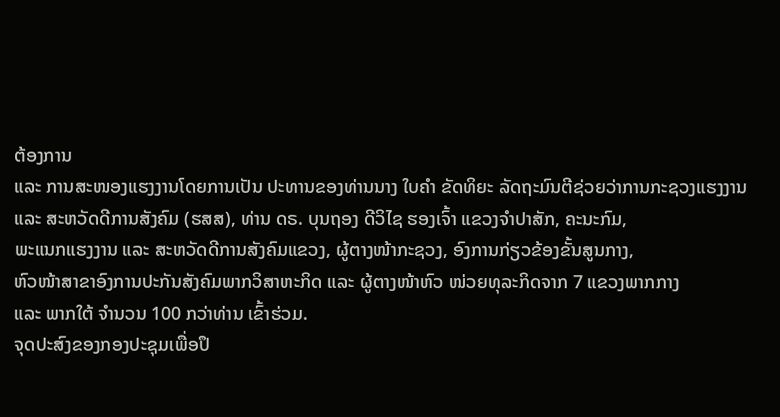ຕ້ອງການ
ແລະ ການສະໜອງແຮງງານໂດຍການເປັນ ປະທານຂອງທ່ານນາງ ໃບຄຳ ຂັດທິຍະ ລັດຖະມົນຕີຊ່ວຍວ່າການກະຊວງແຮງງານ
ແລະ ສະຫວັດດີການສັງຄົມ (ຮສສ), ທ່ານ ດຣ. ບຸນຖອງ ດີວິໄຊ ຮອງເຈົ້າ ແຂວງຈຳປາສັກ, ຄະນະກົມ,
ພະແນກແຮງງານ ແລະ ສະຫວັດດີການສັງຄົມແຂວງ, ຜູ້ຕາງໜ້າກະຊວງ, ອົງການກ່ຽວຂ້ອງຂັ້ນສູນກາງ,
ຫົວໜ້າສາຂາອົງການປະກັນສັງຄົມພາກວິສາຫະກິດ ແລະ ຜູ້ຕາງໜ້າຫົວ ໜ່ວຍທຸລະກິດຈາກ 7 ແຂວງພາກກາງ
ແລະ ພາກໃຕ້ ຈຳນວນ 100 ກວ່າທ່ານ ເຂົ້າຮ່ວມ.
ຈຸດປະສົງຂອງກອງປະຊຸມເພື່ອປຶ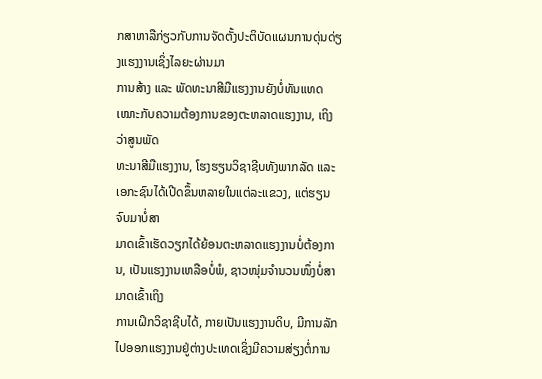ກສາຫາລືກ່ຽວກັບການຈັດຕັ້ງປະຕິບັດແຜນການດຸ່ນດ່ຽງແຮງງານເຊິ່ງໄລຍະຜ່ານມາ
ການສ້າງ ແລະ ພັດທະນາສີມືແຮງງານຍັງບໍ່ທັນແທດເໝາະກັບຄວາມຕ້ອງການຂອງຕະຫລາດແຮງງານ, ເຖິງວ່າສູນພັດ
ທະນາສີມືແຮງງານ, ໂຮງຮຽນວິຊາຊີບທັງພາກລັດ ແລະ ເອກະຊົນໄດ້ເປີດຂຶ້ນຫລາຍໃນແຕ່ລະແຂວງ, ແຕ່ຮຽນຈົບມາບໍ່ສາ
ມາດເຂົ້າເຮັດວຽກໄດ້ຍ້ອນຕະຫລາດແຮງງານບໍ່ຕ້ອງການ, ເປັນແຮງງານເຫລືອບໍ່ພໍ, ຊາວໜຸ່ມຈຳນວນໜຶ່ງບໍ່ສາມາດເຂົ້າເຖິງ
ການເຝິກວິຊາຊີບໄດ້, ກາຍເປັນແຮງງານດິບ, ມີການລັກໄປອອກແຮງງານຢູ່ຕ່າງປະເທດເຊິ່ງມີຄວາມສ່ຽງຕໍ່ການ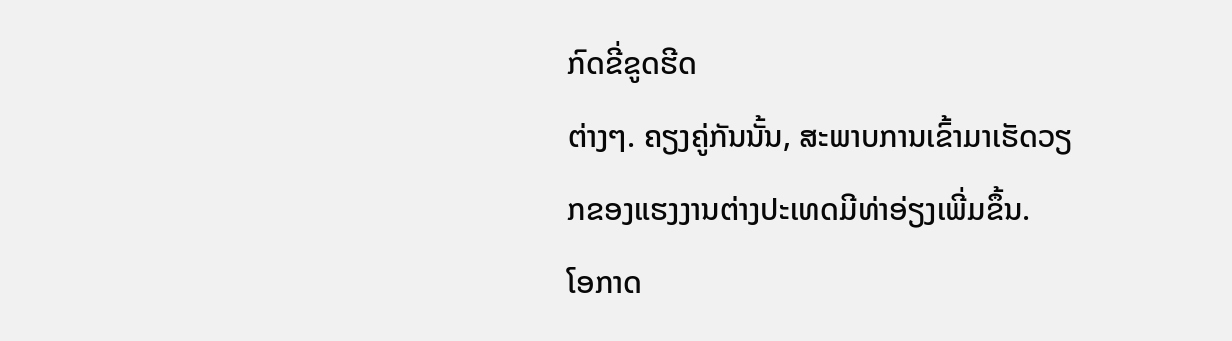ກົດຂີ່ຂູດຮີດ
ຕ່າງໆ. ຄຽງຄູ່ກັນນັ້ນ, ສະພາບການເຂົ້າມາເຮັດວຽກຂອງແຮງງານຕ່າງປະເທດມີທ່າອ່ຽງເພີ່ມຂຶ້ນ.
ໂອກາດ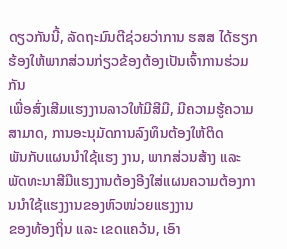ດຽວກັນນີ້, ລັດຖະມົນຕີຊ່ວຍວ່າການ ຮສສ ໄດ້ຮຽກຮ້ອງໃຫ້ພາກສ່ວນກ່ຽວຂ້ອງຕ້ອງເປັນເຈົ້າການຮ່ວມກັນ
ເພື່ອສົ່ງເສີມແຮງງານລາວໃຫ້ມີສີມື, ມີຄວາມຮູ້ຄວາມສາມາດ, ການອະນຸມັດການລົງທຶນຕ້ອງໃຫ້ຕິດ
ພັນກັບແຜນນຳໃຊ້ແຮງ ງານ, ພາກສ່ວນສ້າງ ແລະ ພັດທະນາສີມືແຮງງານຕ້ອງອີງໃສ່ແຜນຄວາມຕ້ອງການນຳໃຊ້ແຮງງານຂອງຫົວໜ່ວຍແຮງງານ
ຂອງທ້ອງຖິ່ນ ແລະ ເຂດແຄວ້ນ, ເອົາ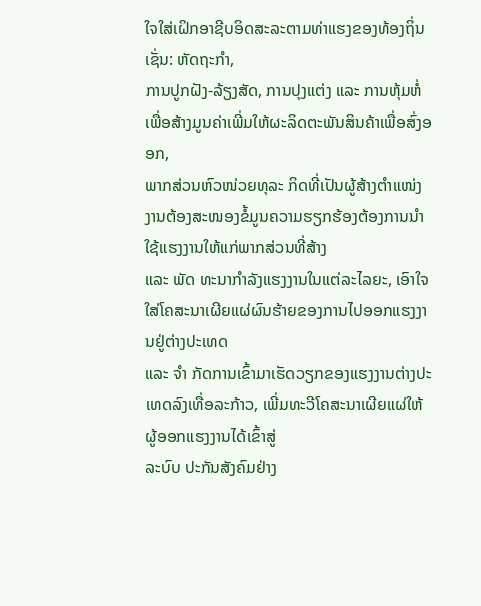ໃຈໃສ່ເຝິກອາຊີບອິດສະລະຕາມທ່າແຮງຂອງທ້ອງຖິ່ນເຊັ່ນ: ຫັດຖະກຳ,
ການປູກຝັງ-ລ້ຽງສັດ, ການປຸງແຕ່ງ ແລະ ການຫຸ້ມຫໍ່ເພື່ອສ້າງມູນຄ່າເພີ່ມໃຫ້ຜະລິດຕະພັນສິນຄ້າເພື່ອສົ່ງອອກ,
ພາກສ່ວນຫົວໜ່ວຍທຸລະ ກິດທີ່ເປັນຜູ້ສ້າງຕຳແໜ່ງງານຕ້ອງສະໜອງຂໍ້ມູນຄວາມຮຽກຮ້ອງຕ້ອງການນຳໃຊ້ແຮງງານໃຫ້ແກ່ພາກສ່ວນທີ່ສ້າງ
ແລະ ພັດ ທະນາກຳລັງແຮງງານໃນແຕ່ລະໄລຍະ, ເອົາໃຈໃສ່ໂຄສະນາເຜີຍແຜ່ຜົນຮ້າຍຂອງການໄປອອກແຮງງານຢູ່ຕ່າງປະເທດ
ແລະ ຈຳ ກັດການເຂົ້າມາເຮັດວຽກຂອງແຮງງານຕ່າງປະເທດລົງເທື່ອລະກ້າວ, ເພີ່ມທະວີໂຄສະນາເຜີຍແຜ່ໃຫ້ຜູ້ອອກແຮງງານໄດ້ເຂົ້າສູ່
ລະບົບ ປະກັນສັງຄົມຢ່າງ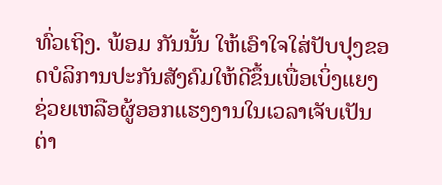ທົ່ວເຖິງ. ພ້ອມ ກັນນັ້ນ ໃຫ້ເອົາໃຈໃສ່ປັບປຸງຂອດບໍລິການປະກັນສັງຄົມໃຫ້ດີຂຶ້ນເພື່ອເບິ່ງແຍງ
ຊ່ວຍເຫລືອຜູ້ອອກແຮງງານໃນເວລາເຈັບເປັນຕ່າ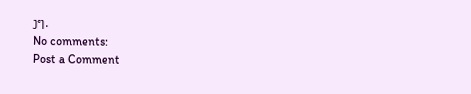ງໆ.
No comments:
Post a Comment